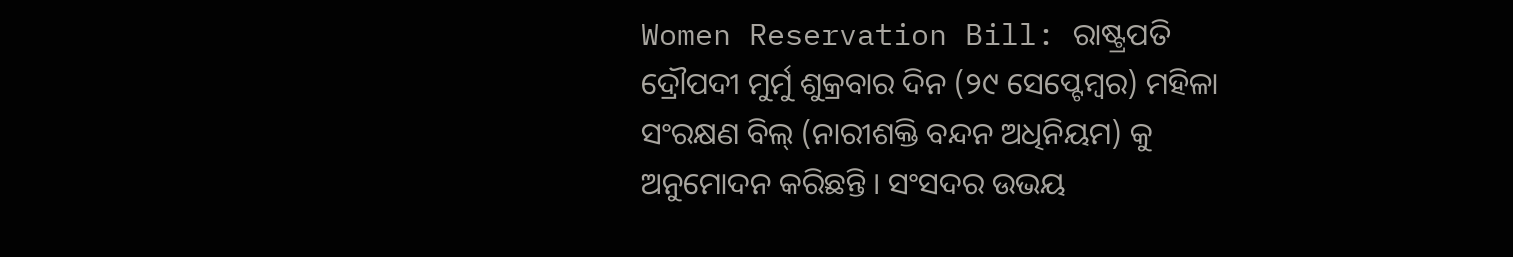Women Reservation Bill: ରାଷ୍ଟ୍ରପତି ଦ୍ରୌପଦୀ ମୁର୍ମୁ ଶୁକ୍ରବାର ଦିନ (୨୯ ସେପ୍ଟେମ୍ବର) ମହିଳା ସଂରକ୍ଷଣ ବିଲ୍ (ନାରୀଶକ୍ତି ବନ୍ଦନ ଅଧିନିୟମ) କୁ ଅନୁମୋଦନ କରିଛନ୍ତି । ସଂସଦର ଉଭୟ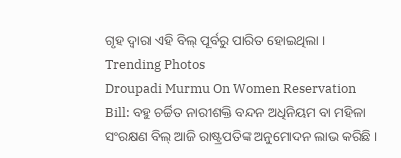ଗୃହ ଦ୍ୱାରା ଏହି ବିଲ୍ ପୂର୍ବରୁ ପାରିତ ହୋଇଥିଲା ।
Trending Photos
Droupadi Murmu On Women Reservation Bill: ବହୁ ଚର୍ଚ୍ଚିତ ନାରୀଶକ୍ତି ବନ୍ଦନ ଅଧିନିୟମ ବା ମହିଳା ସଂରକ୍ଷଣ ବିଲ୍ ଆଜି ରାଷ୍ଟ୍ରପତିଙ୍କ ଅନୁମୋଦନ ଲାଭ କରିଛି ।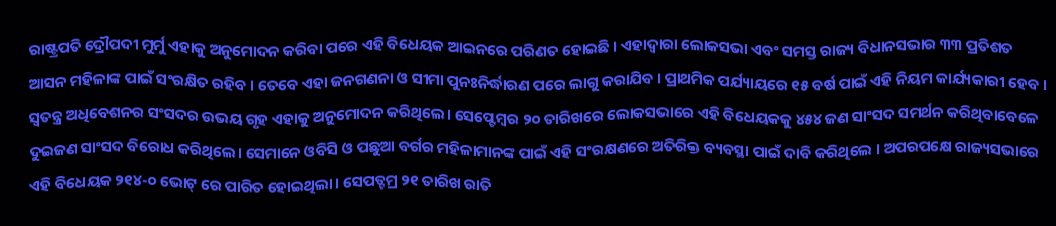ରାଷ୍ଟ୍ରପତି ଦ୍ରୌପଦୀ ମୁର୍ମୁ ଏହାକୁ ଅନୁମୋଦନ କରିବା ପରେ ଏହି ବିଧେୟକ ଆଇନରେ ପରିଣତ ହୋଇଛି । ଏହାଦ୍ୱାରା ଲୋକସଭା ଏବଂ ସମସ୍ତ ରାଜ୍ୟ ବିଧାନସଭାର ୩୩ ପ୍ରତିଶତ ଆସନ ମହିଳାଙ୍କ ପାଇଁ ସଂରକ୍ଷିତ ରହିବ । ତେବେ ଏହା ଜନଗଣନା ଓ ସୀମା ପୁନଃନିର୍ଦ୍ଧାରଣ ପରେ ଲାଗୁ କରାଯିବ । ପ୍ରାଥମିକ ପର୍ଯ୍ୟାୟରେ ୧୫ ବର୍ଷ ପାଇଁ ଏହି ନିୟମ କାର୍ଯ୍ୟକାରୀ ହେବ ।
ସ୍ୱତନ୍ତ୍ର ଅଧିବେଶନର ସଂସଦର ଉଭୟ ଗୃହ ଏହାକୁ ଅନୁମୋଦନ କରିଥିଲେ। ସେପ୍ଟେମ୍ବର ୨୦ ତାରିଖରେ ଲୋକସଭାରେ ଏହି ବିଧେୟକକୁ ୪୫୪ ଜଣ ସାଂସଦ ସମର୍ଥନ କରିଥିବାବେଳେ ଦୁଇଜଣ ସାଂସଦ ବିରୋଧ କରିଥିଲେ। ସେମାନେ ଓବିସି ଓ ପଛୁଆ ବର୍ଗର ମହିଳାମାନଙ୍କ ପାଇଁ ଏହି ସଂରକ୍ଷଣରେ ଅତିରିକ୍ତ ବ୍ୟବସ୍ଥା ପାଇଁ ଦାବି କରିଥିଲେ । ଅପରପକ୍ଷେ ରାଜ୍ୟସଭାରେ ଏହି ବିଧେୟକ ୨୧୪-୦ ଭୋଟ୍ ରେ ପାରିତ ହୋଇଥିଲା। ସେପତ୍ଟମ୍ର ୨୧ ତାରିଖ ରାତି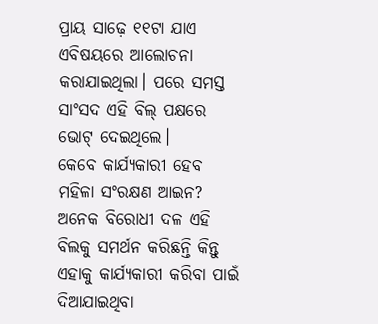ପ୍ରାୟ ସାଢ଼େ ୧୧ଟା ଯାଏ ଏବିଷୟରେ ଆଲୋଚନା କରାଯାଇଥିଲା। ପରେ ସମସ୍ତ ସାଂସଦ ଏହି ବିଲ୍ ପକ୍ଷରେ ଭୋଟ୍ ଦେଇଥିଲେ।
କେବେ କାର୍ଯ୍ୟକାରୀ ହେବ ମହିଳା ସଂରକ୍ଷଣ ଆଇନ?
ଅନେକ ବିରୋଧୀ ଦଳ ଏହି ବିଲକୁ ସମର୍ଥନ କରିଛନ୍ତି କିନ୍ତୁ ଏହାକୁ କାର୍ଯ୍ୟକାରୀ କରିବା ପାଇଁ ଦିଆଯାଇଥିବା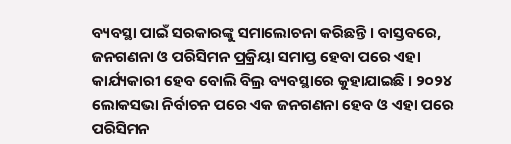ବ୍ୟବସ୍ଥା ପାଇଁ ସରକାରଙ୍କୁ ସମାଲୋଚନା କରିଛନ୍ତି । ବାସ୍ତବରେ, ଜନଗଣନା ଓ ପରିସିମନ ପ୍ରକ୍ରିୟା ସମାପ୍ତ ହେବା ପରେ ଏହା କାର୍ଯ୍ୟକାରୀ ହେବ ବୋଲି ବିଲ୍ର ବ୍ୟବସ୍ଥାରେ କୁହାଯାଇଛି । ୨୦୨୪ ଲୋକସଭା ନିର୍ବାଚନ ପରେ ଏକ ଜନଗଣନା ହେବ ଓ ଏହା ପରେ ପରିସିମନ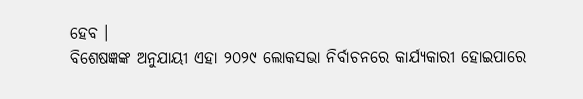ହେବ ।
ବିଶେଷଜ୍ଞଙ୍କ ଅନୁଯାୟୀ ଏହା ୨୦୨୯ ଲୋକସଭା ନିର୍ବାଚନରେ କାର୍ଯ୍ୟକାରୀ ହୋଇପାରେ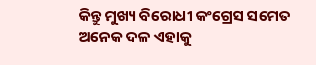କିନ୍ତୁ ମୁଖ୍ୟ ବିରୋଧୀ କଂଗ୍ରେସ ସମେତ ଅନେକ ଦଳ ଏହାକୁ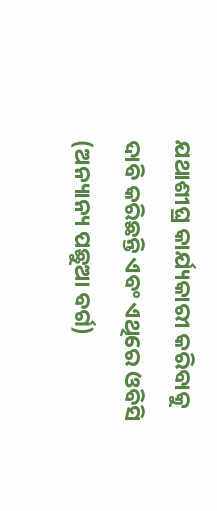ଯଥାଶୀଘ୍ର କାର୍ଯ୍ୟକାରୀ କରିବାକୁ ଦାବି କରିଛନ୍ତି ଏବଂ ଏଥିରେ ଓବିସି (ଅନ୍ୟାନ୍ୟ ପଛୁଆ ବର୍ଗ)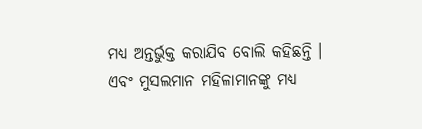ମଧ୍ୟ ଅନ୍ତର୍ଭୁକ୍ତ କରାଯିବ ବୋଲି କହିଛନ୍ତି । ଏବଂ ମୁସଲମାନ ମହିଳାମାନଙ୍କୁ ମଧ୍ୟ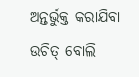ଅନ୍ତର୍ଭୁକ୍ତ କରାଯିବା ଉଚିତ୍ ବୋଲି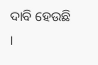ଦାବି ହେଉଛି ।